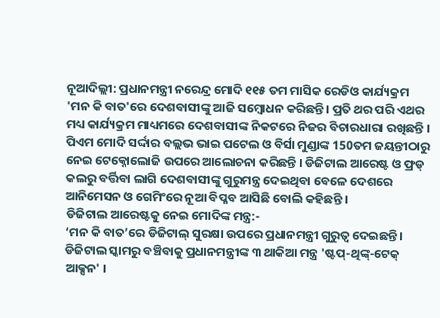ନୂଆଦିଲ୍ଲୀ: ପ୍ରଧାନମନ୍ତ୍ରୀ ନରେନ୍ଦ୍ର ମୋଦି ୧୧୫ ତମ ମାସିକ ରେଡିଓ କାର୍ଯ୍ୟକ୍ରମ 'ମନ କି ବାତ'ରେ ଦେଶବାସୀଙ୍କୁ ଆଜି ସମ୍ବୋଧନ କରିଛନ୍ତି । ପ୍ରତି ଥର ପରି ଏଥର ମଧ୍ୟ କାର୍ଯ୍ୟକ୍ରମ ମାଧ୍ୟମରେ ଦେଶବାସୀଙ୍କ ନିକଟରେ ନିଜର ବିଚାରଧାରା ରଖିଛନ୍ତି । ପିଏମ ମୋଦି ସର୍ଦ୍ଦାର ବଲ୍ଲଭ ଭାଇ ପଟେଲ ଓ ବିର୍ସା ମୁଣ୍ଡାଙ୍କ 150ତମ ଜୟନ୍ତୀଠାରୁ ନେଇ ଟେକ୍ନୋଲୋଜି ଉପରେ ଆଲୋଚନା କରିଛନ୍ତି । ଡିଜିଟାଲ ଆରେଷ୍ଟ ଓ ଫ୍ରଡ୍ କଲରୁ ବର୍ତ୍ତିବା ଲାଗି ଦେଶବାସୀଙ୍କୁ ଗୁରୁମନ୍ତ୍ର ଦେଇଥିବା ବେଳେ ଦେଶରେ ଆନିମେସନ ଓ ଗେମିଂରେ ନୂଆ ବିପ୍ଳବ ଆସିଛି ବୋଲି କହିଛନ୍ତି ।
ଡିଜିଟାଲ ଆରେଷ୍ଟକୁ ନେଇ ମୋଦିଙ୍କ ମନ୍ତ୍ର:-
‘ମନ କି ବାତ’ରେ ଡିଜିଟାଲ୍ ସୁରକ୍ଷା ଉପରେ ପ୍ରଧାନମନ୍ତ୍ରୀ ଗୁରୁତ୍ବ ଦେଇଛନ୍ତି । ଡିଜିଟାଲ ସ୍କାମରୁ ବଞ୍ଚିବାକୁ ପ୍ରଧାନମନ୍ତ୍ରୀଙ୍କ ୩ ଥାକିଆ ମନ୍ତ୍ର 'ଷ୍ଟପ୍-ଥିଙ୍କ୍-ଟେକ୍ ଆକ୍ସନ' ।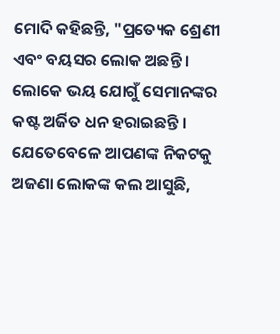ମୋଦି କହିଛନ୍ତି, "ପ୍ରତ୍ୟେକ ଶ୍ରେଣୀ ଏବଂ ବୟସର ଲୋକ ଅଛନ୍ତି । ଲୋକେ ଭୟ ଯୋଗୁଁ ସେମାନଙ୍କର କଷ୍ଟ ଅର୍ଜିତ ଧନ ହରାଇଛନ୍ତି । ଯେତେବେଳେ ଆପଣଙ୍କ ନିକଟକୁ ଅଜଣା ଲୋକଙ୍କ କଲ ଆସୁଛି,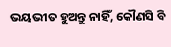ଭୟଭୀତ ହୁଅନ୍ତୁ ନାହିଁ, କୌଣସି ବି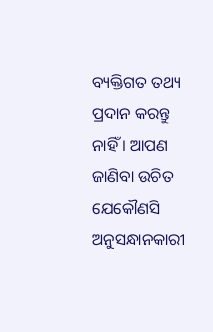ବ୍ୟକ୍ତିଗତ ତଥ୍ୟ ପ୍ରଦାନ କରନ୍ତୁ ନାହିଁ । ଆପଣ ଜାଣିବା ଉଚିତ ଯେକୌଣସି ଅନୁସନ୍ଧାନକାରୀ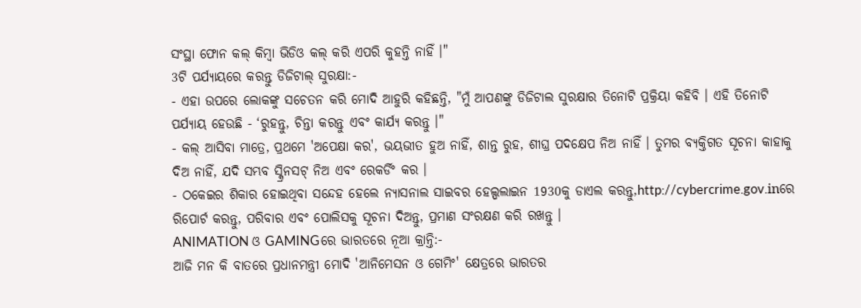ସଂସ୍ଥା ଫୋନ କଲ୍ କିମ୍ବା ଭିଡିଓ କଲ୍ କରି ଏପରି କୁହନ୍ତି ନାହିଁ ।"
3ଟି ପର୍ଯ୍ୟାୟରେ କରନ୍ତୁ ଡିଜିଟାଲ୍ ସୁରକ୍ଷା:-
- ଏହା ଉପରେ ଲୋକଙ୍କୁ ସଚେତନ କରି ମୋଦି ଆହୁରି କହିଛନ୍ତି, "ମୁଁ ଆପଣଙ୍କୁ ଡିଜିଟାଲ ସୁରକ୍ଷାର ତିନୋଟି ପ୍ରକ୍ରିୟା କହିବି । ଏହି ତିନୋଟି ପର୍ଯ୍ୟାୟ ହେଉଛି - ‘ରୁହନ୍ତୁ, ଚିନ୍ତା କରନ୍ତୁ ଏବଂ କାର୍ଯ୍ୟ କରନ୍ତୁ ।"
- କଲ୍ ଆସିବା ମାତ୍ରେ, ପ୍ରଥମେ 'ଅପେକ୍ଷା କର', ଭୟଭୀତ ହୁଅ ନାହିଁ, ଶାନ୍ତ ରୁହ, ଶୀଘ୍ର ପଦକ୍ଷେପ ନିଅ ନାହିଁ । ତୁମର ବ୍ୟକ୍ତିଗତ ସୂଚନା କାହାକୁ ଦିଅ ନାହିଁ, ଯଦି ସମ୍ଭବ ସ୍କ୍ରିନସଟ୍ ନିଅ ଏବଂ ରେକର୍ଡିଂ କର ।
- ଠକେଇର ଶିକାର ହୋଇଥିବା ସନ୍ଦେହ ହେଲେ ନ୍ୟାସନାଲ ସାଇବର ହେଲ୍ପଲାଇନ 1930କୁ ଡାଏଲ କରନ୍ତୁ,http://cybercrime.gov.inରେ ରିପୋର୍ଟ କରନ୍ତୁ, ପରିବାର ଏବଂ ପୋଲିସକୁ ସୂଚନା ଦିଅନ୍ତୁ, ପ୍ରମାଣ ସଂରକ୍ଷଣ କରି ରଖନ୍ତୁ ।
ANIMATION ଓ GAMINGରେ ଭାରତରେ ନୂଆ କ୍ରାନ୍ତି:-
ଆଜି ମନ କି ବାତରେ ପ୍ରଧାନମନ୍ତ୍ରୀ ମୋଦି 'ଆନିମେସନ ଓ ଗେମିଂ' କ୍ଷେତ୍ରରେ ଭାରତର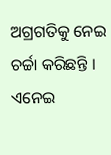ଅଗ୍ରଗତିକୁ ନେଇ ଚର୍ଚ୍ଚା କରିଛନ୍ତି । ଏନେଇ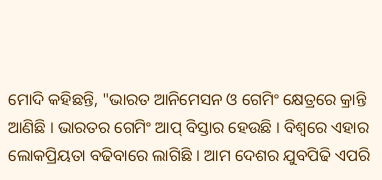ମୋଦି କହିଛନ୍ତି, "ଭାରତ ଆନିମେସନ ଓ ଗେମିଂ କ୍ଷେତ୍ରରେ କ୍ରାନ୍ତି ଆଣିଛି । ଭାରତର ଗେମିଂ ଆପ୍ ବିସ୍ତାର ହେଉଛି । ବିଶ୍ବରେ ଏହାର ଲୋକପ୍ରିୟତା ବଢିବାରେ ଲାଗିଛି । ଆମ ଦେଶର ଯୁବପିଢି ଏପରି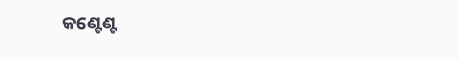କଣ୍ଟେଣ୍ଟ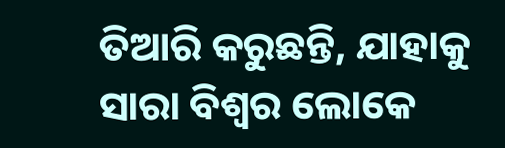ତିଆରି କରୁଛନ୍ତି, ଯାହାକୁ ସାରା ବିଶ୍ବର ଲୋକେ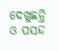ଦେଖୁଛନ୍ତି ଓ ପସନ୍ଦ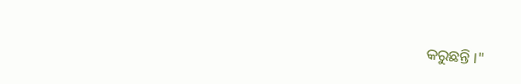କରୁଛନ୍ତି ।"